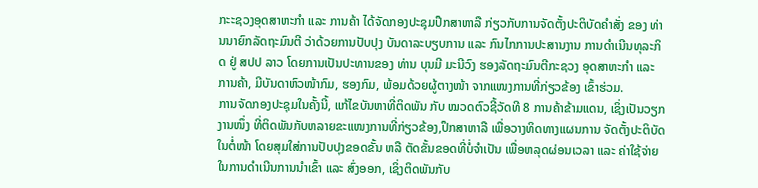ກະະຊວງອຸດສາຫະກຳ ແລະ ການຄ້າ ໄດ້ຈັດກອງປະຊຸມປຶກສາຫາລື ກ່ຽວກັບການຈັດຕັ້ງປະຕິບັດຄຳສັ່ງ ຂອງ ທ່ານນາຍົກລັດຖະມົນຕີ ວ່າດ້ວຍການປັບປຸງ ບັນດາລະບຽບການ ແລະ ກົນໄກການປະສານງານ ການດຳເນີນທຸລະກິດ ຢູ່ ສປປ ລາວ ໂດຍການເປັນປະທານຂອງ ທ່ານ ບຸນມີ ມະນີວົງ ຮອງລັດຖະມົນຕີກະຊວງ ອຸດສາຫະກຳ ແລະ ການຄ້າ, ມີບັນດາຫົວໜ້າກົມ, ຮອງກົມ, ພ້ອມດ້ວຍຜູ້ຕາງໜ້າ ຈາກແໜງການທີ່ກ່ຽວຂ້ອງ ເຂົ້າຮ່ວມ.
ການຈັດກອງປະຊຸມໃນຄັ້ງນີ້, ແກ້ໄຂບັນຫາທີ່ຕິດພັນ ກັບ ໝວດຕົວຊີ້ວັດທີ 8 ການຄ້າຂ້າມແດນ, ເຊິ່ງເປັນວຽກງານໜຶ່ງ ທີ່ຕິດພັນກັບຫລາຍຂະແໜງການທີ່ກ່ຽວຂ້ອງ,ປຶກສາຫາລື ເພື່ອວາງທິດທາງແຜນການ ຈັດຕັ້ງປະຕິບັດ ໃນຕໍ່ໜ້າ ໂດຍສຸມໃສ່ການປັບປຸງຂອດຂັ້ນ ຫລື ຕັດຂັ້ນຂອດທີ່ບໍ່ຈຳເປັນ ເພື່ອຫລຸດຜ່ອນເວລາ ແລະ ຄ່າໃຊ້ຈ່າຍໃນການດຳເນີນການນຳເຂົ້າ ແລະ ສົ່ງອອກ, ເຊິ່ງຕິດພັນກັບ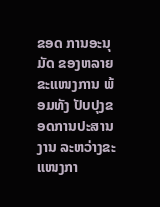ຂອດ ການອະນຸມັດ ຂອງຫລາຍຂະແໜງການ ພ້ອມທັງ ປັບປຸງຂອດການປະສານງານ ລະຫວ່າງຂະແໜງກາ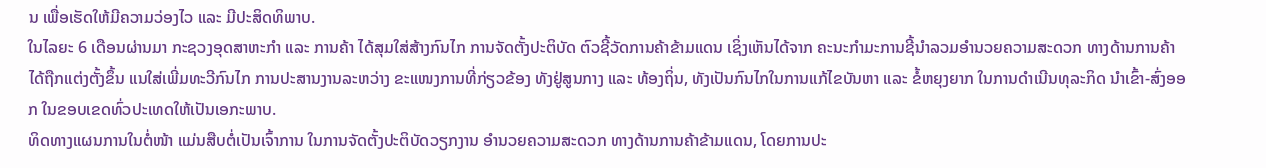ນ ເພື່ອເຮັດໃຫ້ມີຄວາມວ່ອງໄວ ແລະ ມີປະສິດທິພາບ.
ໃນໄລຍະ 6 ເດືອນຜ່ານມາ ກະຊວງອຸດສາຫະກຳ ແລະ ການຄ້າ ໄດ້ສຸມໃສ່ສ້າງກົນໄກ ການຈັດຕັ້ງປະຕິບັດ ຕົວຊີ້ວັດການຄ້າຂ້າມແດນ ເຊິ່ງເຫັນໄດ້ຈາກ ຄະນະກຳມະການຊີ້ນຳລວມອຳນວຍຄວາມສະດວກ ທາງດ້ານການຄ້າ ໄດ້ຖືກແຕ່ງຕັ້ງຂຶ້ນ ແນໃສ່ເພີ່ມທະວີກົນໄກ ການປະສານງານລະຫວ່າງ ຂະແໜງການທີ່ກ່ຽວຂ້ອງ ທັງຢູ່ສູນກາງ ແລະ ທ້ອງຖິ່ນ, ທັງເປັນກົນໄກໃນການແກ້ໄຂບັນຫາ ແລະ ຂໍ້ຫຍຸງຍາກ ໃນການດຳເນີນທຸລະກິດ ນຳເຂົ້າ-ສົ່ງອອກ ໃນຂອບເຂດທົ່ວປະເທດໃຫ້ເປັນເອກະພາບ.
ທິດທາງແຜນການໃນຕໍ່ໜ້າ ແມ່ນສືບຕໍ່ເປັນເຈົ້າການ ໃນການຈັດຕັ້ງປະຕິບັດວຽກງານ ອຳນວຍຄວາມສະດວກ ທາງດ້ານການຄ້າຂ້າມແດນ, ໂດຍການປະ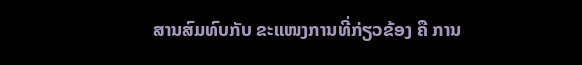ສານສົມທົບກັບ ຂະແໜງການທີ່ກ່ຽວຂ້ອງ ຄື ການ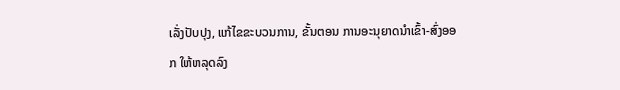ເລັ່ງປັບປຸງ, ແກ້ໄຂຂະບວນການ, ຂັ້ນຕອນ ການອະນຸຍາດນໍາເຂົ້າ-ສົ່ງອອກ ໃຫ້ຫລຸດລົງ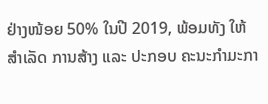ຢ່າງໜ້ອຍ 50% ໃນປີ 2019, ພ້ອມທັງ ໃຫ້ສຳເລັດ ການສ້າງ ແລະ ປະກອບ ຄະນະກຳມະກາ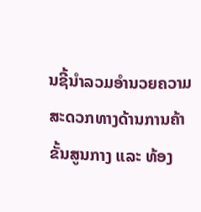ນຊີ້ນຳລວມອຳນວຍຄວາມສະດວກທາງດ້ານການຄ້າ ຂັ້ນສູນກາງ ແລະ ທ້ອງ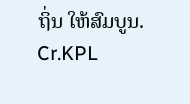ຖິ່ນ ໃຫ້ສົມບູນ.
Cr.KPL